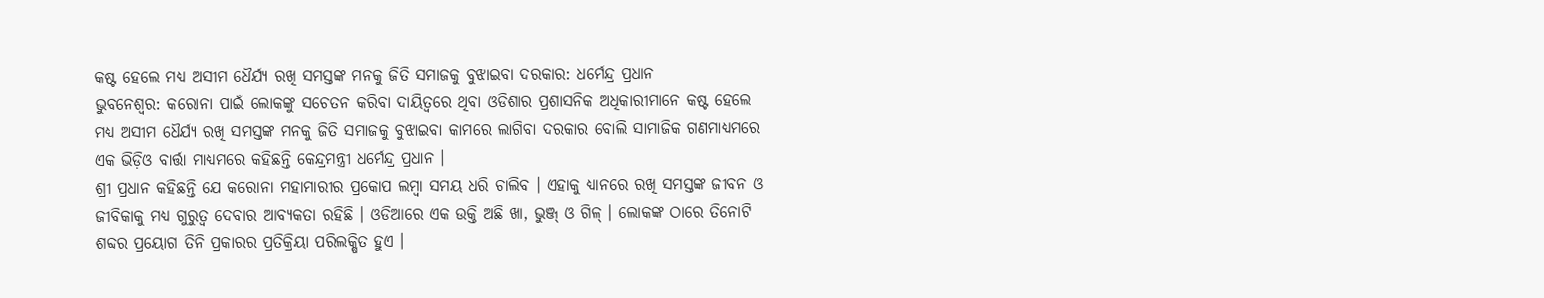କଷ୍ଟ ହେଲେ ମଧ୍ୟ ଅସୀମ ଧୈର୍ଯ୍ୟ ରଖି ସମସ୍ତଙ୍କ ମନକୁ ଜିତି ସମାଜକୁ ବୁଝାଇବା ଦରକାର: ଧର୍ମେନ୍ଦ୍ର ପ୍ରଧାନ
ଭୁବନେଶ୍ୱର: କରୋନା ପାଇଁ ଲୋକଙ୍କୁ ସଚେତନ କରିବା ଦାୟିତ୍ୱରେ ଥିବା ଓଡିଶାର ପ୍ରଶାସନିକ ଅଧିକାରୀମାନେ କଷ୍ଟ ହେଲେ ମଧ୍ୟ ଅସୀମ ଧୈର୍ଯ୍ୟ ରଖି ସମସ୍ତଙ୍କ ମନକୁ ଜିତି ସମାଜକୁ ବୁଝାଇବା କାମରେ ଲାଗିବା ଦରକାର ବୋଲି ସାମାଜିକ ଗଣମାଧ୍ୟମରେ ଏକ ଭିଡ଼ିଓ ବାର୍ତ୍ତା ମାଧ୍ୟମରେ କହିଛନ୍ତି କେନ୍ଦ୍ରମନ୍ତ୍ରୀ ଧର୍ମେନ୍ଦ୍ର ପ୍ରଧାନ ।
ଶ୍ରୀ ପ୍ରଧାନ କହିଛନ୍ତି ଯେ କରୋନା ମହାମାରୀର ପ୍ରକୋପ ଲମ୍ବା ସମୟ ଧରି ଚାଲିବ । ଏହାକୁ ଧ୍ୟାନରେ ରଖି ସମସ୍ତଙ୍କ ଜୀବନ ଓ ଜୀବିକାକୁ ମଧ୍ୟ ଗୁରୁତ୍ୱ ଦେବାର ଆବ୍ୟକତା ରହିଛି । ଓଡିଆରେ ଏକ ଉକ୍ତି ଅଛି ଖା, ଭୁଞ୍ଜ୍ ଓ ଗିଳ୍ । ଲୋକଙ୍କ ଠାରେ ତିନୋଟି ଶବ୍ଦର ପ୍ରୟୋଗ ତିନି ପ୍ରକାରର ପ୍ରତିକ୍ରିୟା ପରିଲକ୍ଷିତ ହୁଏ ।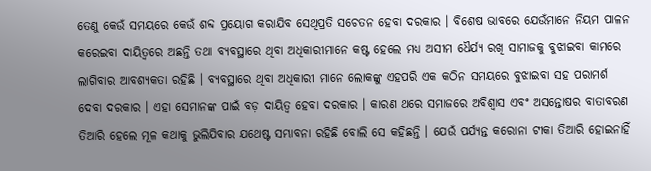ତେଣୁ କେଉଁ ସମୟରେ କେଉଁ ଶବ୍ଦ ପ୍ରୟୋଗ କରାଯିବ ସେଥିପ୍ରତି ସଚେତନ ହେବା ଦରକାର । ବିଶେଷ ଭାବରେ ଯେଉଁମାନେ ନିୟମ ପାଳନ କରେଇବା ଦାୟିତ୍ୱରେ ଅଛନ୍ତି ତଥା ବ୍ୟବସ୍ଥାରେ ଥିବା ଅଧିକାରୀମାନେ କଷ୍ଟ ହେଲେ ମଧ୍ୟ ଅସୀମ ଧୈର୍ଯ୍ୟ ରଖି ସାମାଜକୁ ବୁଝାଇବା କାମରେ ଲାଗିବାର ଆବଶ୍ୟକତା ରହିଛି । ବ୍ୟବସ୍ଥାରେ ଥିବା ଅଧିକାରୀ ମାନେ ଲୋକଙ୍କୁ ଏହପରି ଏକ କଠିନ ସମୟରେ ବୁଝାଇବା ସହ ପରାମର୍ଶ ଦେବା ଦରକାର । ଏହା ସେମାନଙ୍କ ପାଇଁ ବଡ଼ ଦାୟିତ୍ୱ ହେବା ଦରକାର । କାରଣ ଥରେ ସମାଜରେ ଅବିଶ୍ୱାସ ଏବଂ ଅସନ୍ତୋଷର ବାତାବରଣ ତିଆରି ହେଲେ ମୂଳ କଥାକୁ ଭୁଲିଯିବାର ଯଥେଷ୍ଟ ସମ୍ଭାବନା ରହିଛି ବୋଲି ସେ କହିଛନ୍ତି । ଯେଉଁ ପର୍ଯ୍ୟନ୍ତ କରୋନା ଟୀକା ତିଆରି ହୋଇନାହିଁ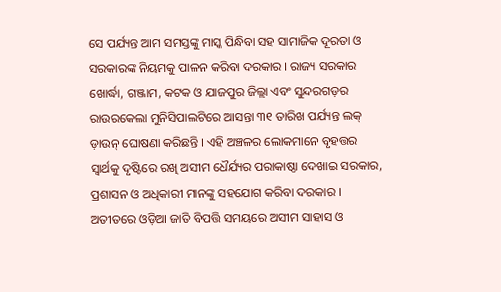ସେ ପର୍ଯ୍ୟନ୍ତ ଆମ ସମସ୍ତଙ୍କୁ ମାସ୍କ ପିନ୍ଧିବା ସହ ସାମାଜିକ ଦୂରତା ଓ ସରକାରଙ୍କ ନିୟମକୁ ପାଳନ କରିବା ଦରକାର । ରାଜ୍ୟ ସରକାର ଖୋର୍ଦ୍ଧା, ଗଞ୍ଜାମ, କଟକ ଓ ଯାଜପୁର ଜିଲ୍ଲା ଏବଂ ସୁନ୍ଦରଗଡ଼ର ରାଉରକେଲା ମୁନିସିପାଲଟିରେ ଆସନ୍ତା ୩୧ ତାରିଖ ପର୍ଯ୍ୟନ୍ତ ଲକ୍ ଡ଼ାଉନ୍ ଘୋଷଣା କରିଛନ୍ତି । ଏହି ଅଞ୍ଚଳର ଲୋକମାନେ ବୃହତ୍ତର ସ୍ୱାର୍ଥକୁ ଦୃଷ୍ଟିରେ ରଖି ଅସୀମ ଧୈର୍ଯ୍ୟର ପରାକାଷ୍ଠା ଦେଖାଇ ସରକାର, ପ୍ରଶାସନ ଓ ଅଧିକାରୀ ମାନଙ୍କୁ ସହଯୋଗ କରିବା ଦରକାର । ଅତୀତରେ ଓଡ଼ିଆ ଜାତି ବିପତ୍ତି ସମୟରେ ଅସୀମ ସାହାସ ଓ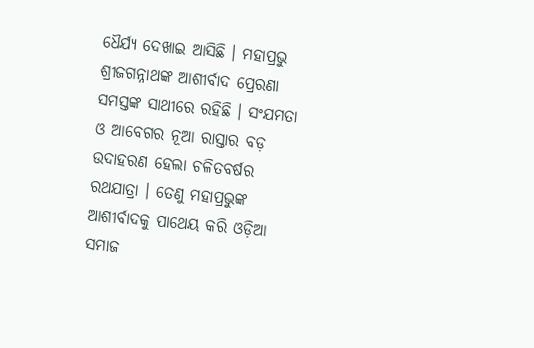ଧୈର୍ଯ୍ୟ ଦେଖାଇ ଆସିଛି । ମହାପ୍ରଭୁ ଶ୍ରୀଜଗନ୍ନାଥଙ୍କ ଆଶୀର୍ବାଦ ପ୍ରେରଣା ସମସ୍ତଙ୍କ ସାଥୀରେ ରହିଛି । ସଂଯମତା ଓ ଆବେଗର ନୂଆ ରାସ୍ତାର ବଡ଼ ଉଦାହରଣ ହେଲା ଚଳିତବର୍ଷର ରଥଯାତ୍ରା । ତେଣୁ ମହାପ୍ରଭୁଙ୍କ ଆଶୀର୍ବାଦକୁ ପାଥେୟ କରି ଓଡ଼ିଆ ସମାଜ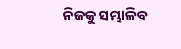ନିଜକୁ ସମ୍ଭାଳିବ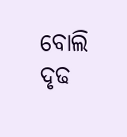ବୋଲି ଦୃଢ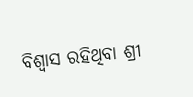ବିଶ୍ୱାସ ରହିଥିବା ଶ୍ରୀ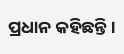ପ୍ରଧାନ କହିଛନ୍ତି ।